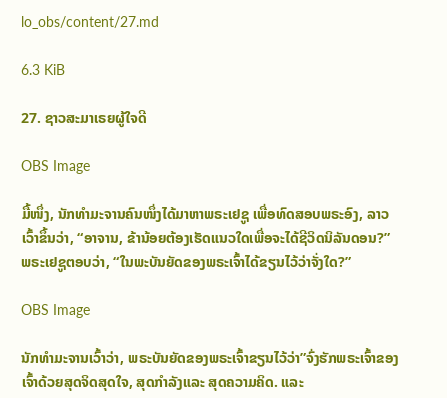lo_obs/content/27.md

6.3 KiB

27. ຊາວສະມາເຣຍຜູ້ໃຈດີ

OBS Image

ມື້ໜຶ່ງ, ນັກທໍາມະຈານຄົນໜຶ່ງໄດ້ມາຫາພຣະເຢຊູ ເພື່ອທົດສອບພຣະອົງ, ລາວເວົ້າຂຶ້ນວ່າ, “ອາຈານ, ຂ້ານ້ອຍຕ້ອງເຮັດແນວໃດເພື່ອຈະໄດ້ຊີວິດນິລັນດອນ?” ພຣະເຢຊູຕອບວ່າ, “ໃນພະບັນຍັດຂອງພຣະເຈົ້າໄດ້ຂຽນໄວ້ວ່າຈັ່ງໃດ?”

OBS Image

ນັກທໍາມະຈານເວົ້າວ່າ, ພຣະບັນຍັດຂອງພຣະເຈົ້າຂຽນໄວ້ວ່າ”ຈົ່ງຮັກພຣະເຈົ້າຂອງເຈົ້າດ້ວຍສຸດຈິດສຸດໃຈ, ສຸດກໍາລັງແລະ ສຸດຄວາມຄິດ. ແລະ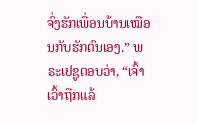ຈົ່ງຮັກເພື່ອນບ້ານເໝືອນກັບຮັກຕົນເອງ.” ພຣະເຢຊູຕອບວ່າ, “ເຈົ້າເວົ້າຖືກແລ້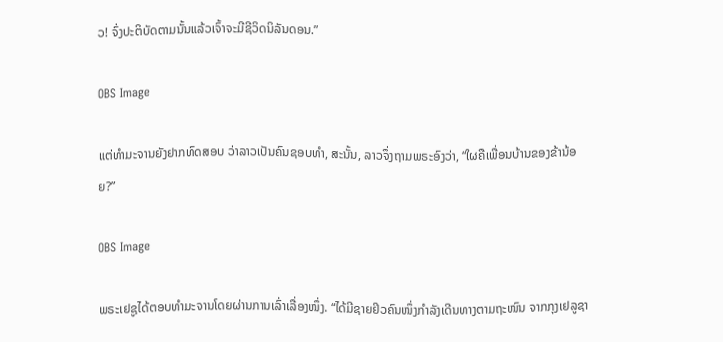ວ! ຈົ່ງປະຕິບັດຕາມນັ້ນແລ້ວເຈົ້າຈະມີຊີວິດນິລັນດອນ.”

OBS Image

ແຕ່ທໍາມະຈານຍັງຢາກທົດສອບ ວ່າລາວເປັນຄົນຊອບທໍາ, ສະນັ້ນ, ລາວຈຶ່ງຖາມພຣະອົງວ່າ, “ໃຜຄືເພື່ອນບ້ານຂອງຂ້ານ້ອຍ?”

OBS Image

ພຣະເຢຊູໄດ້ຕອບທໍາມະຈານໂດຍຜ່ານການເລົ່າເລື່ອງໜຶ່ງ. “ໄດ້ມີຊາຍຢິວຄົນໜຶ່ງກໍາລັງເດີນທາງຕາມຖະໜົນ ຈາກກຸງເຢລູຊາ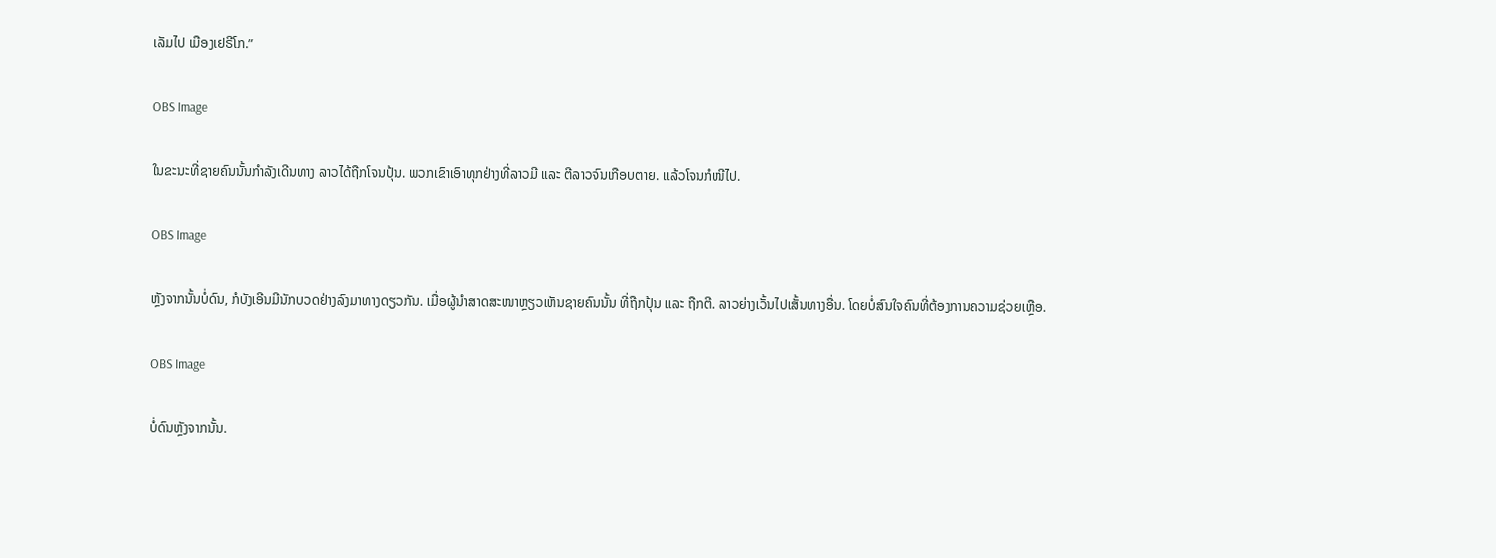ເລັມໄປ ເມືອງເຢຣີໂກ.”

OBS Image

ໃນຂະນະທີ່ຊາຍຄົນນັ້ນກໍາລັງເດີນທາງ ລາວໄດ້ຖືກໂຈນປຸ້ນ. ພວກເຂົາເອົາທຸກຢ່າງທີ່ລາວມີ ແລະ ຕີລາວຈົນເກືອບຕາຍ. ແລ້ວໂຈນກໍໜີໄປ.

OBS Image

ຫຼັງຈາກນັ້ນບໍ່ດົນ, ກໍບັງເອີນມີນັກບວດຢ່າງລົງມາທາງດຽວກັນ. ເມື່ອຜູ້ນໍາສາດສະໜາຫຼຽວເຫັນຊາຍຄົນນັ້ນ ທີ່ຖືກປຸ້ນ ແລະ ຖືກຕີ. ລາວຍ່າງເວັ້ນໄປເສັ້ນທາງອື່ນ. ໂດຍບໍ່ສົນໃຈຄົນທີ່ຕ້ອງການຄວາມຊ່ວຍເຫຼືອ.

OBS Image

ບໍ່ດົນຫຼັງຈາກນັ້ນ.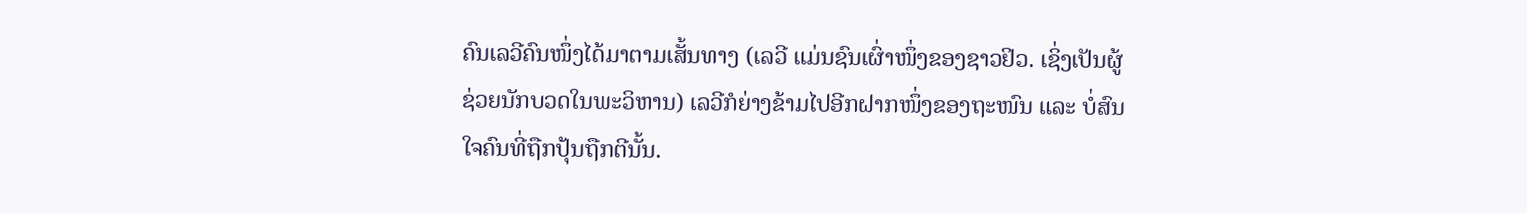ຄົນເລວີຄົນໜຶ່ງໄດ້ມາຕາມເສັ້ນທາງ (ເລວີ ແມ່ນຊົນເຜົ່າໜຶ່ງຂອງຊາວຢິວ. ເຊິ່ງເປັນຜູ້ຊ່ວຍນັກບວດໃນພະວິຫານ) ເລວີກໍຍ່າງຂ້າມໄປອີກຝາກໜຶ່ງຂອງຖະໜົນ ແລະ ບໍ່ສົນໃຈຄົນທີ່ຖືກປຸ້ນຖືກຕີນັ້ນ.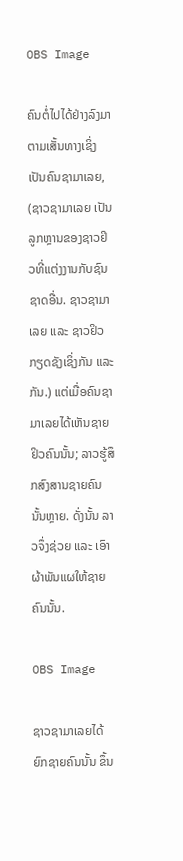OBS Image

ຄົນຕໍ່ໄປໄດ້ຢ່າງລົງມາຕາມເສັ້ນທາງເຊິ່ງເປັນຄົນຊາມາເລຍ, (ຊາວຊາມາເລຍ ເປັນລູກຫຼານຂອງຊາວຢິວທີ່ແຕ່ງງານກັບຊົນຊາດອື່ນ. ຊາວຊາມາເລຍ ແລະ ຊາວຢິວກຽດຊັງເຊິ່ງກັນ ແລະ ກັນ.) ແຕ່ເມື່ອຄົນຊາມາເລຍໄດ້ເຫັນຊາຍຢິວຄົນນັ້ນ; ລາວຮູ້ສຶກສົງສານຊາຍຄົນນັ້ນຫຼາຍ. ດັ່ງນັ້ນ ລາວຈຶ່ງຊ່ວຍ ແລະ ເອົາຜ້າພັນແຜໃຫ້ຊາຍຄົນນັ້ນ.

OBS Image

ຊາວຊາມາເລຍໄດ້ຍົກຊາຍຄົນນັ້ນ ຂຶ້ນ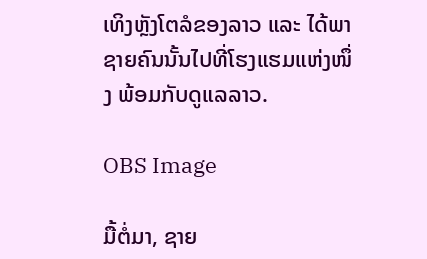ເທິງຫຼັງໂຕລໍຂອງລາວ ແລະ ໄດ້ພາຊາຍຄົນນັ້ນໄປທີ່ໂຮງແຮມແຫ່ງໜຶ່ງ ພ້ອມກັບດູແລລາວ.

OBS Image

ມື້ຕໍ່ມາ, ຊາຍ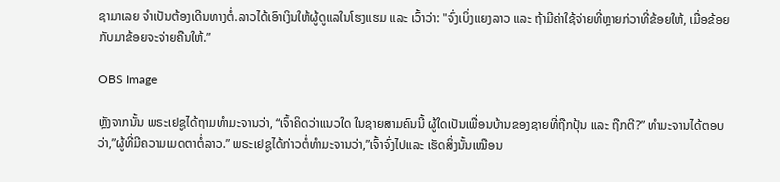ຊາມາເລຍ ຈໍາເປັນຕ້ອງເດີນທາງຕໍ່.ລາວໄດ້ເອົາເງິນໃຫ້ຜູ້ດູແລໃນໂຮງແຮມ ແລະ ເວົ້າວ່າ: "ຈົ່ງເບິ່ງແຍງລາວ ແລະ ຖ້າມີຄ່າໃຊ້ຈ່າຍທີ່ຫຼາຍກ່ວາທີ່ຂ້ອຍໃຫ້, ເມື່ອຂ້ອຍກັບມາຂ້ອຍຈະຈ່າຍຄືນໃຫ້.”

OBS Image

ຫຼັງຈາກນັ້ນ ພຣະເຢຊູໄດ້ຖາມທໍາມະຈານວ່າ, “ເຈົ້າຄິດວ່າແນວໃດ ໃນຊາຍສາມຄົນນີ້ ຜູ້ໃດເປັນເພື່ອນບ້ານຂອງຊາຍທີ່ຖືກປຸ້ນ ແລະ ຖືກຕີ?” ທໍາມະຈານໄດ້ຕອບວ່າ,”ຜູ້ທີ່ມີຄວາມເມດຕາຕໍ່ລາວ.” ພຣະເຢຊູໄດ້ກ່າວຕໍ່ທໍາມະຈານວ່າ,”ເຈົ້າຈົ່ງໄປແລະ ເຮັດສິ່ງນັ້ນເໝືອນ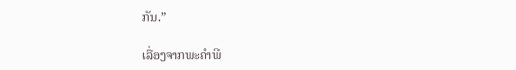ກັນ.”

ເລື່ອງຈາກພະຄໍາພີ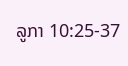ລູກາ 10:25-37